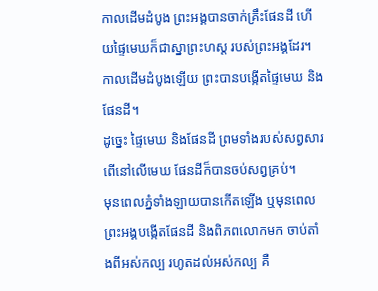កាលដើមដំបូង ព្រះអង្គបានចាក់គ្រឹះផែនដី ហើយផ្ទៃមេឃក៏ជាស្នាព្រះហស្ត របស់ព្រះអង្គដែរ។
កាលដើមដំបូងឡើយ ព្រះបានបង្កើតផ្ទៃមេឃ និងផែនដី។
ដូច្នេះ ផ្ទៃមេឃ និងផែនដី ព្រមទាំងរបស់សព្វសារពើនៅលើមេឃ ផែនដីក៏បានចប់សព្វគ្រប់។
មុនពេលភ្នំទាំងឡាយបានកើតឡើង ឬមុនពេលព្រះអង្គបង្កើតផែនដី និងពិភពលោកមក ចាប់តាំងពីអស់កល្ប រហូតដល់អស់កល្ប គឺ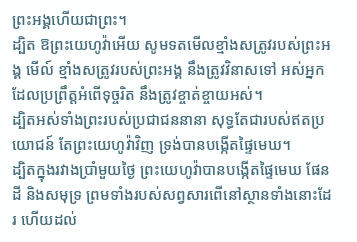ព្រះអង្គហើយជាព្រះ។
ដ្បិត ឱព្រះយេហូវ៉ាអើយ សូមទតមើលខ្មាំងសត្រូវរបស់ព្រះអង្គ មើល៍ ខ្មាំងសត្រូវរបស់ព្រះអង្គ នឹងត្រូវវិនាសទៅ អស់អ្នកដែលប្រព្រឹត្តអំពើទុច្ចរិត នឹងត្រូវខ្ចាត់ខ្ចាយអស់។
ដ្បិតអស់ទាំងព្រះរបស់ប្រជាជននានា សុទ្ធតែជារបស់ឥតប្រយោជន៍ តែព្រះយេហូវ៉ាវិញ ទ្រង់បានបង្កើតផ្ទៃមេឃ។
ដ្បិតក្នុងរវាងប្រាំមួយថ្ងៃ ព្រះយេហូវ៉ាបានបង្កើតផ្ទៃមេឃ ផែនដី និងសមុទ្រ ព្រមទាំងរបស់សព្វសារពើនៅស្ថានទាំងនោះដែរ ហើយដល់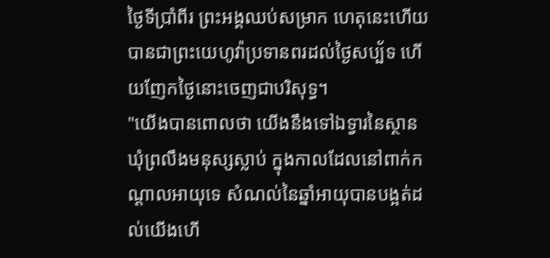ថ្ងៃទីប្រាំពីរ ព្រះអង្គឈប់សម្រាក ហេតុនេះហើយបានជាព្រះយេហូវ៉ាប្រទានពរដល់ថ្ងៃសប្ប័ទ ហើយញែកថ្ងៃនោះចេញជាបរិសុទ្ធ។
"យើងបានពោលថា យើងនឹងទៅឯទ្វារនៃស្ថានឃុំព្រលឹងមនុស្សស្លាប់ ក្នុងកាលដែលនៅពាក់កណ្ដាលអាយុទេ សំណល់នៃឆ្នាំអាយុបានបង្អត់ដល់យើងហើ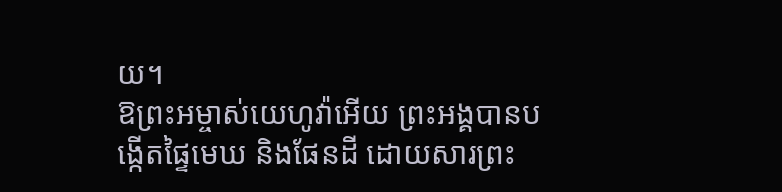យ។
ឱព្រះអម្ចាស់យេហូវ៉ាអើយ ព្រះអង្គបានបង្កើតផ្ទៃមេឃ និងផែនដី ដោយសារព្រះ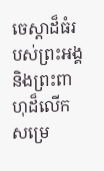ចេស្តាដ៏ធំរបស់ព្រះអង្គ និងព្រះពាហុដ៏លើកសម្រេ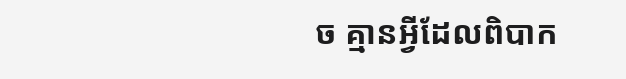ច គ្មានអ្វីដែលពិបាក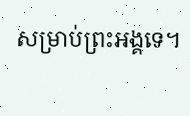សម្រាប់ព្រះអង្គទេ។